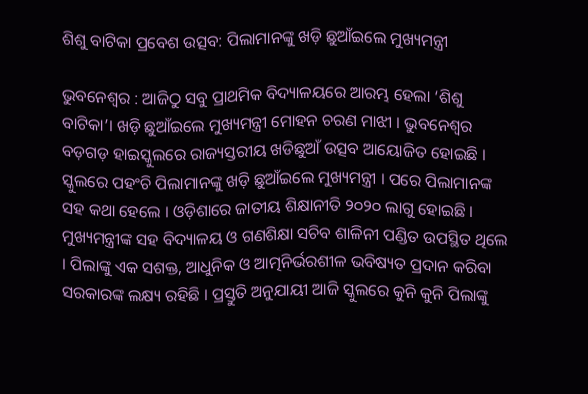ଶିଶୁ ବାଟିକା ପ୍ରବେଶ ଉତ୍ସବ: ପିଲାମାନଙ୍କୁ ଖଡ଼ି ଛୁଆଁଇଲେ ମୁଖ୍ୟମନ୍ତ୍ରୀ

ଭୁବନେଶ୍ୱର : ଆଜିଠୁ ସବୁ ପ୍ରାଥମିକ ବିଦ୍ୟାଳୟରେ ଆରମ୍ଭ ହେଲା ‘ଶିଶୁ ବାଟିକା’। ଖଡ଼ି ଛୁଆଁଇଲେ ମୁଖ୍ୟମନ୍ତ୍ରୀ ମୋହନ ଚରଣ ମାଝୀ । ଭୁବନେଶ୍ବର ବଡ଼ଗଡ଼ ହାଇସ୍କୁଲରେ ରାଜ୍ୟସ୍ତରୀୟ ଖଡିଛୁଆଁ ଉତ୍ସବ ଆୟୋଜିତ ହୋଇଛି । ସ୍କୁଲରେ ପହଂଚି ପିଲାମାନଙ୍କୁ ଖଡ଼ି ଛୁଆଁଇଲେ ମୁଖ୍ୟମନ୍ତ୍ରୀ । ପରେ ପିଲାମାନଙ୍କ ସହ କଥା ହେଲେ । ଓଡ଼ିଶାରେ ଜାତୀୟ ଶିକ୍ଷାନୀତି ୨୦୨୦ ଲାଗୁ ହୋଇଛି । ମୁଖ୍ୟମନ୍ତ୍ରୀଙ୍କ ସହ ବିଦ୍ୟାଳୟ ଓ ଗଣଶିକ୍ଷା ସଚିବ ଶାଳିନୀ ପଣ୍ଡିତ ଉପସ୍ଥିତ ଥିଲେ । ପିଲାଙ୍କୁ ଏକ ସଶକ୍ତ, ଆଧୁନିକ ଓ ଆତ୍ମନିର୍ଭରଶୀଳ ଭବିଷ୍ୟତ ପ୍ରଦାନ କରିବା ସରକାରଙ୍କ ଲକ୍ଷ୍ୟ ରହିଛି । ପ୍ରସ୍ତୁତି ଅନୁଯାୟୀ ଆଜି ସ୍କୁଲରେ କୁନି କୁନି ପିଲାଙ୍କୁ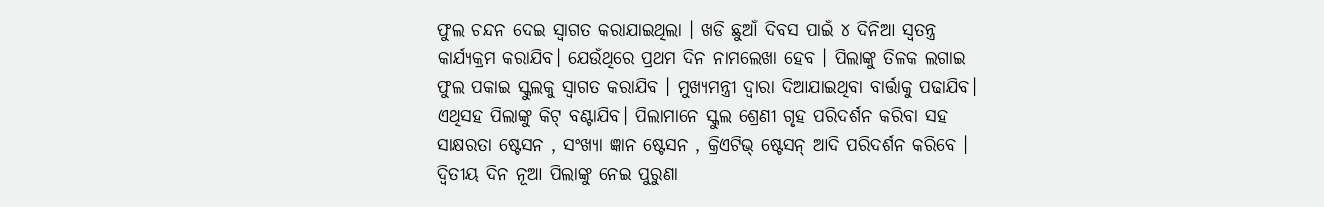ଫୁଲ ଚନ୍ଦନ ଦେଇ ସ୍ଵାଗତ କରାଯାଇଥିଲା । ଖଡି ଛୁଆଁ ଦିବସ ପାଇଁ ୪ ଦିନିଆ ସ୍ଵତନ୍ତ୍ର କାର୍ଯ୍ୟକ୍ରମ କରାଯିବ। ଯେଉଁଥିରେ ପ୍ରଥମ ଦିନ ନାମଲେଖା ହେବ । ପିଲାଙ୍କୁ ତିଳକ ଲଗାଇ ଫୁଲ ପକାଇ ସ୍କୁଲକୁ ସ୍ଵାଗତ କରାଯିବ । ମୁଖ୍ୟମନ୍ତ୍ରୀ ଦ୍ଵାରା ଦିଆଯାଇଥିବା ବାର୍ତ୍ତାକୁ ପଢାଯିବ। ଏଥିସହ ପିଲାଙ୍କୁ କିଟ୍ ବଣ୍ଟାଯିବ। ପିଲାମାନେ ସ୍କୁଲ ଶ୍ରେଣୀ ଗୃହ ପରିଦର୍ଶନ କରିବା ସହ ସାକ୍ଷରତା ଷ୍ଟେସନ , ସଂଖ୍ୟା ଜ୍ଞାନ ଷ୍ଟେସନ , କ୍ରିଏଟିଭ୍ ଷ୍ଟେସନ୍ ଆଦି ପରିଦର୍ଶନ କରିବେ । ଦ୍ଵିତୀୟ ଦିନ ନୂଆ ପିଲାଙ୍କୁ ନେଇ ପୁରୁଣା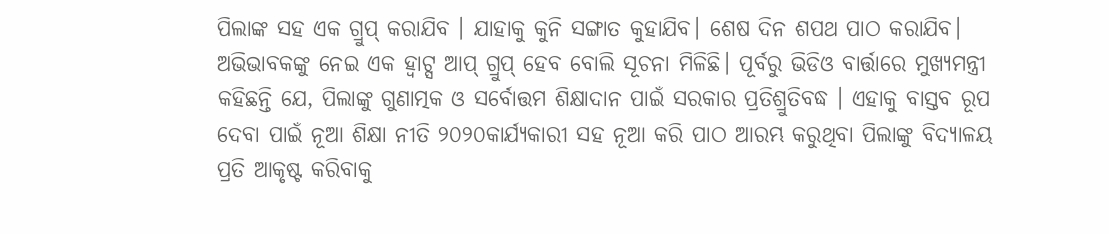ପିଲାଙ୍କ ସହ ଏକ ଗ୍ରୁପ୍ କରାଯିବ । ଯାହାକୁ କୁନି ସଙ୍ଗାତ କୁହାଯିବ। ଶେଷ ଦିନ ଶପଥ ପାଠ କରାଯିବ। ଅଭିଭାବକଙ୍କୁ ନେଇ ଏକ ହ୍ବାଟ୍ସ ଆପ୍ ଗ୍ରୁପ୍ ହେବ ବୋଲି ସୂଚନା ମିଳିଛି। ପୂର୍ବରୁ ଭିଡିଓ ବାର୍ତ୍ତାରେ ମୁଖ୍ୟମନ୍ତ୍ରୀ କହିଛନ୍ତି ଯେ, ପିଲାଙ୍କୁ ଗୁଣାତ୍ମକ ଓ ସର୍ବୋତ୍ତମ ଶିକ୍ଷାଦାନ ପାଇଁ ସରକାର ପ୍ରତିଶ୍ରୁତିବଦ୍ଧ । ଏହାକୁ ବାସ୍ତବ ରୂପ ଦେବା ପାଇଁ ନୂଆ ଶିକ୍ଷା ନୀତି ୨୦୨୦କାର୍ଯ୍ୟକାରୀ ସହ ନୂଆ କରି ପାଠ ଆରମ୍ଭ କରୁଥିବା ପିଲାଙ୍କୁ ବିଦ୍ୟାଳୟ ପ୍ରତି ଆକୃଷ୍ଟ କରିବାକୁ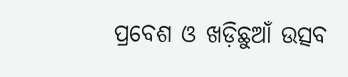ପ୍ରବେଶ ଓ ଖଡ଼ିଛୁଆଁ ଉତ୍ସବ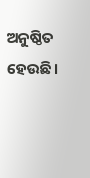ଅନୁଷ୍ଠିତ ହେଉଛି।